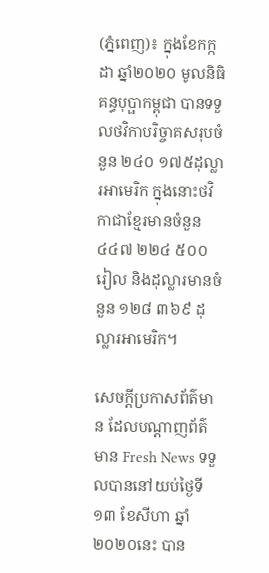(ភ្នំពេញ)៖ ក្នុងខែកក្កដា ឆ្នាំ២០២០ មូលនិធិគន្ធបុប្ផាកម្ពុជា បានទទួលថវិកាបរិច្ចាគសរុបចំនួន ២៤០ ១៧៥ដុល្លារអាមេរិក ក្នុងនោះថវិកាជាខ្មែរមានចំនួន ៤៤៧ ២២៤ ៥០០ រៀល និងដុល្លារមានចំនួន ១២៨ ៣៦៩ ដុល្លារអាមេរិក។

សេចក្តីប្រកាសព័ត៌មាន ដែលបណ្តាញព័ត៌មាន Fresh News ទទួលបាននៅយប់ថ្ងៃទី១៣ ខែសីហា ឆ្នាំ២០២០នេះ បាន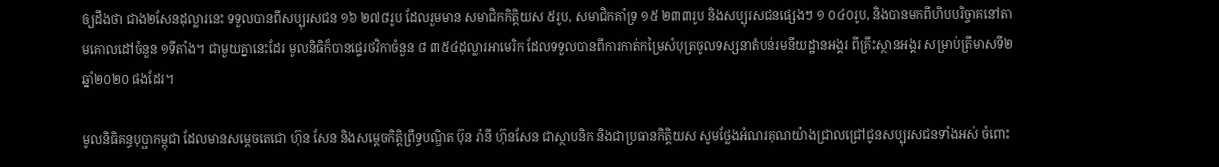ឲ្យដឹងថា ជាង២សែនដុល្លារនេះ ទទួលបានពីសប្បុរសជន ១៦ ២៧៨រូប ដែលរួមមាន សមាជិកកិត្តិយស ៥រូប, សមាជិកគាំទ្រ ១៥ ២៣៣រូប និងសប្បុរសជនផ្សេងៗ ១ ០៤០រូប, និងបានមកពីហិបបរិច្ចាគនៅតាមគោលដៅចំនួន ១ទីតាំង។ ជាមួយគ្នានេះដែរ មូលនិធិក៏បានផ្ទេរថវិកាចំនួន ៨ ៣៥៤ដុល្លារអាមេរិក ដែលទទួលបានពីការកាត់កម្រៃសំបុត្រចូលទស្សនាតំបន់រមនីយដ្ឋានអង្គរ ពីគ្រឹះស្ថានអង្គរ សម្រាប់ត្រីមាសទី២ ឆ្នាំ២០២០ ផងដែរ។

មូលនិធិគន្ធបុប្ផាកម្ពុជា ដែលមានសម្តេចតេជោ ហ៊ុន សែន និងសម្តេចកិត្តិព្រឹទ្ធបណ្ឌិត ប៊ុន រ៉ានី ហ៊ុនសែន ជាស្ថាបនិក និងជាប្រធានកិត្តិយស សូមថ្លែងអំណរគុណយ៉ាងជ្រាលជ្រៅជូនសប្បុរសជនទាំងអស់ ចំពោះ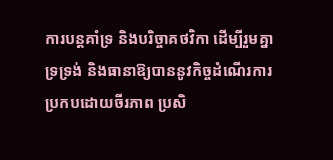ការបន្តគាំទ្រ និងបរិច្ចាគថវិកា ដើម្បីរួមគ្នាទ្រទ្រង់ និងធានាឱ្យបាននូវកិច្ចដំណើរការប្រកបដោយចីរភាព ប្រសិ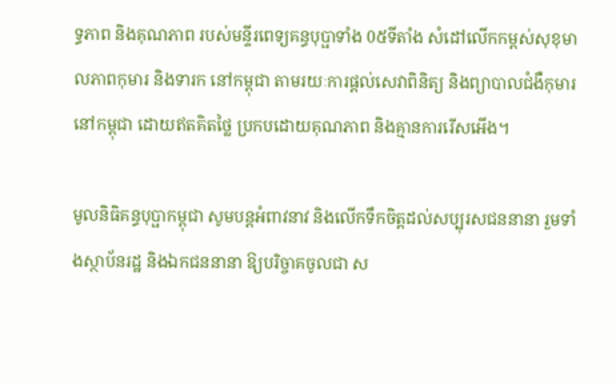ទ្ធភាព និងគុណភាព របស់មន្ទីរពេទ្យគន្ធបុប្ផាទាំង 0៥ទីតាំង សំដៅលើកកម្ពស់សុខុមាលភាពកុមារ និងទារក នៅកម្ពុជា តាមរយៈការផ្ដល់សេវាពិនិត្យ និងព្យាបាលជំងឺកុមារនៅកម្ពុជា ដោយឥតគិតថ្លៃ ប្រកបដោយគុណភាព និងគ្មានការរើសអើង។

មូលនិធិគន្ធបុប្ផាកម្ពុជា សូមបន្តអំពាវនាវ និងលើកទឹកចិត្តដល់សប្បុរសជននានា រួមទាំងស្ថាប័នរដ្ឋ និងឯកជននានា ឱ្យបរិច្ចាគចូលជា ស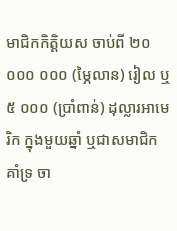មាជិកកិត្តិយស ចាប់ពី ២០ ០០០ ០០០ (ម្ភៃលាន) រៀល ឬ ៥ ០០០ (ប្រាំពាន់) ដុល្លារអាមេរិក ក្នុងមួយឆ្នាំ ឬជាសមាជិកគាំទ្រ ចា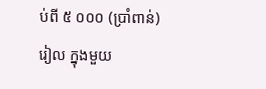ប់ពី ៥ ០០០ (ប្រាំពាន់)រៀល ក្នុងមួយ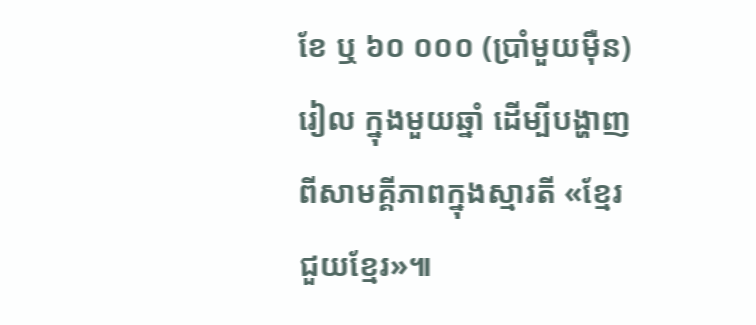ខែ ឬ ៦០ ០០០ (ប្រាំមួយម៉ឺន)រៀល ក្នុងមួយឆ្នាំ ដើម្បីបង្ហាញពីសាមគ្គីភាពក្នុងស្មារតី «ខ្មែរជួយខ្មែរ»៕